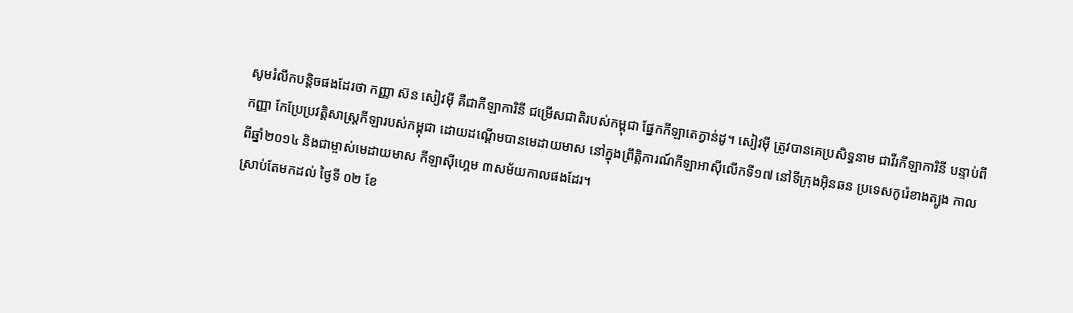សូមរំលឹកបន្តិចផងដែរថា កញ្ញា ស៊ន សៀវម៉ី គឺជាកីឡាការិនី ជម្រើសជាតិរបស់កម្ពុជា ផ្នែកកីឡាតេក្វាន់ដូ។ សៀវម៉ី ត្រូវបានគេប្រសិទ្ធនាម ជាវីរកីឡាការិនី បន្ទាប់ពីកញ្ញា កែប្រែប្រវត្តិសាស្ត្រកីឡារបស់កម្ពុជា ដោយដណ្តើមបានមេដាយមាស នៅក្នុងព្រឹត្តិការណ៍កីឡាអាស៊ីលើកទី១៧ នៅទីក្រុងអ៊ិនឆន ប្រទេសកូរ៉េខាងត្បូង កាលពីឆ្នាំ២០១៤ និងជាម្ចាស់មេដាយមាស កីឡាស៊ីហ្គេម ៣សម័យកាលផងដែរ។
ស្រាប់តែមកដល់ ថ្ងៃទី ០២ ខែ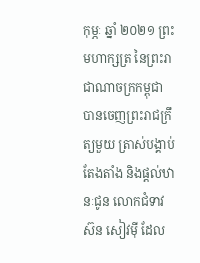កុម្ភៈ ឆ្នាំ ២០២១ ព្រះមហាក្សត្រ នៃព្រះរាជាណាចក្រកម្ពុជា បានចេញព្រះរាជក្រឹត្យមួយ ត្រាស់បង្គាប់តែងតាំង និងផ្តល់ឋានៈជូន លោកជំទាវ ស៊ន សៀវម៉ី ដែល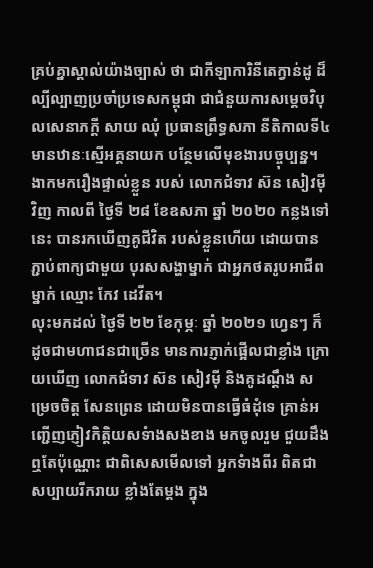គ្រប់គ្នាស្គាល់យ៉ាងច្បាស់ ថា ជាកីឡាការិនីតេក្វាន់ដូ ដ៏ល្បីល្បាញប្រចាំប្រទេសកម្ពុជា ជាជំនួយការសម្តេចវិបុលសេនាភក្តី សាយ ឈុំ ប្រធានព្រឹទ្ធសភា នីតិកាលទី៤ មានឋានៈស្មើអគ្គនាយក បន្ថែមលើមុខងារបច្ចុប្បន្ន។
ងាកមករឿងផ្ទាល់ខ្លួន របស់ លោកជំទាវ ស៊ន សៀវម៉ី វិញ កាលពី ថ្ងៃទី ២៨ ខែឧសភា ឆ្នាំ ២០២០ កន្លងទៅនេះ បានរកឃើញគូជីវិត របស់ខ្លួនហើយ ដោយបានភ្ជាប់ពាក្យជាមួយ បុរសសង្ហាម្នាក់ ជាអ្នកថតរូបអាជីពម្នាក់ ឈ្មោះ កែវ ដេវីត។
លុះមកដល់ ថ្ងៃទី ២២ ខែកុម្ភៈ ឆ្នាំ ២០២១ ហ្វេនៗ ក៏ដូចជាមហាជនជាច្រើន មានការភ្ញាក់ផ្អើលជាខ្លាំង ក្រោយឃើញ លោកជំទាវ ស៊ន សៀវម៉ី និងគូដណ្តឹង សម្រេចចិត្ត សែនព្រេន ដោយមិនបានធ្វើធំដុំទេ គ្រាន់អញ្ជើញភ្ញៀវកិត្តិយសទំាងសងខាង មកចូលរួម ជួយដឹងឮតែប៉ុណ្ណោះ ជាពិសេសមើលទៅ អ្នកទំាងពីរ ពិតជាសប្បាយរីករាយ ខ្លាំងតែម្តង ក្នុង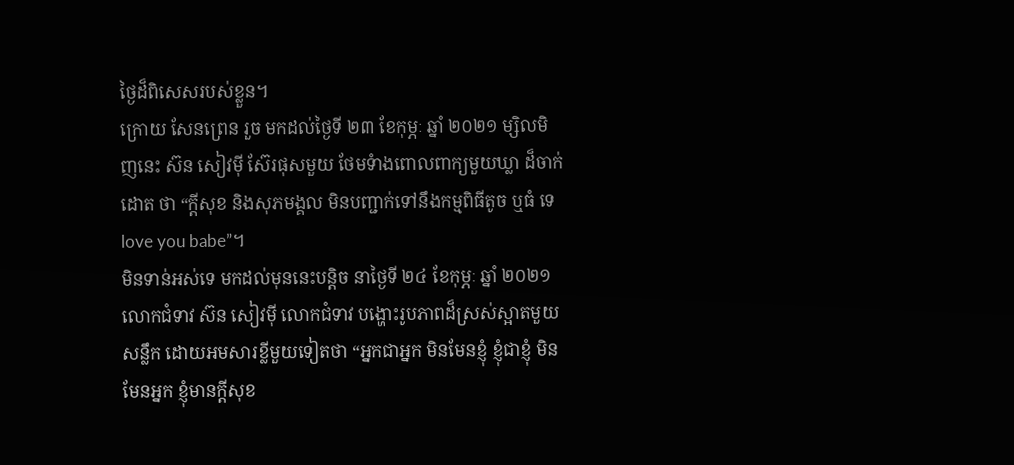ថ្ងៃដ៏ពិសេសរបស់ខ្លួន។
ក្រោយ សែនព្រេន រួច មកដល់ថ្ងៃទី ២៣ ខែកុម្ភៈ ឆ្នាំ ២០២១ ម្សិលមិញនេះ ស៊ន សៀវម៉ី ស៊ែរផុសមួយ ថែមទំាងពោលពាក្យមួយឃ្លា ដ៏ចាក់ដោត ថា “ក្ដីសុខ និងសុភមង្គល មិនបញ្ជាក់ទៅនឹងកម្មពិធីតូច ឬធំ ទេ love you babe”។
មិនទាន់អស់ទេ មកដល់មុននេះបន្តិច នាថ្ងៃទី ២៤ ខែកុម្ភៈ ឆ្នាំ ២០២១ លោកជំទាវ ស៊ន សៀវម៉ី លោកជំទាវ បង្ហោះរូបភាពដ៏ស្រស់ស្អាតមួយសន្លឹក ដោយអមសារខ្លីមួយទៀតថា “អ្នកជាអ្នក មិនមែនខ្ញុំ ខ្ញុំជាខ្ញុំ មិនមែនអ្នក ខ្ញុំមានក្ដីសុខ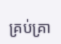គ្រប់គ្រា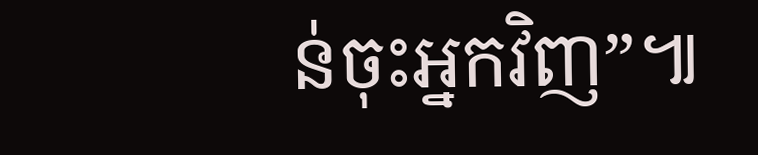ន់ចុះអ្នកវិញ”៕